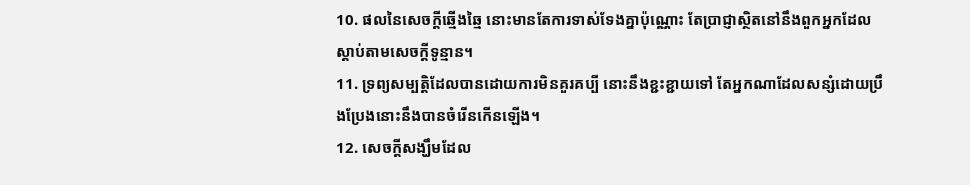10. ផលនៃសេចក្តីឆ្មើងឆ្មៃ នោះមានតែការទាស់ទែងគ្នាប៉ុណ្ណោះ តែប្រាជ្ញាស្ថិតនៅនឹងពួកអ្នកដែលស្តាប់តាមសេចក្តីទូន្មាន។
11. ទ្រព្យសម្បត្តិដែលបានដោយការមិនគួរគប្បី នោះនឹងខ្ជះខ្ជាយទៅ តែអ្នកណាដែលសន្សំដោយប្រឹងប្រែងនោះនឹងបានចំរើនកើនឡើង។
12. សេចក្តីសង្ឃឹមដែល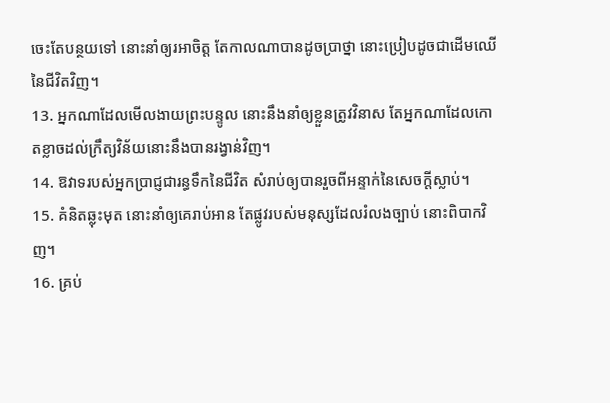ចេះតែបន្ថយទៅ នោះនាំឲ្យរអាចិត្ត តែកាលណាបានដូចប្រាថ្នា នោះប្រៀបដូចជាដើមឈើនៃជីវិតវិញ។
13. អ្នកណាដែលមើលងាយព្រះបន្ទូល នោះនឹងនាំឲ្យខ្លួនត្រូវវិនាស តែអ្នកណាដែលកោតខ្លាចដល់ក្រឹត្យវិន័យនោះនឹងបានរង្វាន់វិញ។
14. ឱវាទរបស់អ្នកប្រាជ្ញជារន្ធទឹកនៃជីវិត សំរាប់ឲ្យបានរួចពីអន្ទាក់នៃសេចក្តីស្លាប់។
15. គំនិតឆ្លុះមុត នោះនាំឲ្យគេរាប់អាន តែផ្លូវរបស់មនុស្សដែលរំលងច្បាប់ នោះពិបាកវិញ។
16. គ្រប់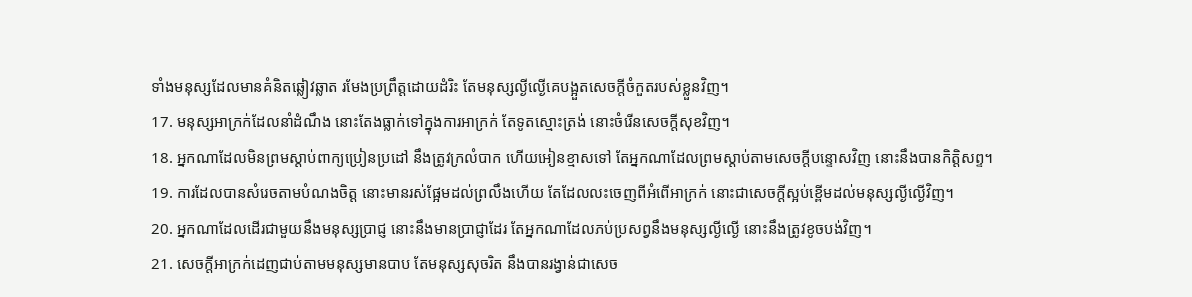ទាំងមនុស្សដែលមានគំនិតឆ្លៀវឆ្លាត រមែងប្រព្រឹត្តដោយដំរិះ តែមនុស្សល្ងីល្ងើគេបង្អួតសេចក្តីចំកួតរបស់ខ្លួនវិញ។
17. មនុស្សអាក្រក់ដែលនាំដំណឹង នោះតែងធ្លាក់ទៅក្នុងការអាក្រក់ តែទូតស្មោះត្រង់ នោះចំរើនសេចក្តីសុខវិញ។
18. អ្នកណាដែលមិនព្រមស្តាប់ពាក្យប្រៀនប្រដៅ នឹងត្រូវក្រលំបាក ហើយអៀនខ្មាសទៅ តែអ្នកណាដែលព្រមស្តាប់តាមសេចក្តីបន្ទោសវិញ នោះនឹងបានកិត្តិសព្ទ។
19. ការដែលបានសំរេចតាមបំណងចិត្ត នោះមានរស់ផ្អែមដល់ព្រលឹងហើយ តែដែលលះចេញពីអំពើអាក្រក់ នោះជាសេចក្តីស្អប់ខ្ពើមដល់មនុស្សល្ងីល្ងើវិញ។
20. អ្នកណាដែលដើរជាមួយនឹងមនុស្សប្រាជ្ញ នោះនឹងមានប្រាជ្ញាដែរ តែអ្នកណាដែលភប់ប្រសព្វនឹងមនុស្សល្ងីល្ងើ នោះនឹងត្រូវខូចបង់វិញ។
21. សេចក្តីអាក្រក់ដេញជាប់តាមមនុស្សមានបាប តែមនុស្សសុចរិត នឹងបានរង្វាន់ជាសេច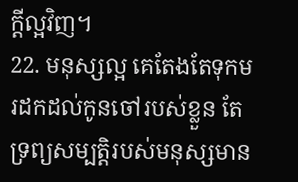ក្តីល្អវិញ។
22. មនុស្សល្អ គេតែងតែទុកមរដកដល់កូនចៅរបស់ខ្លួន តែទ្រព្យសម្បត្តិរបស់មនុស្សមាន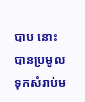បាប នោះបានប្រមូលទុកសំរាប់ម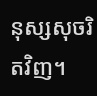នុស្សសុចរិតវិញ។